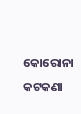କୋରୋନା କଟକଣା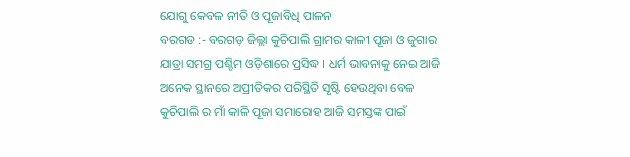ଯୋଗୁ କେବଳ ନୀତି ଓ ପୂଜାବିଧି ପାଳନ
ବରଗଡ :- ବରଗଡ଼ ଜିଲ୍ଲା କୁଚିପାଲି ଗ୍ରାମର କାଳୀ ପୂଜା ଓ ଜୁଗାର ଯାତ୍ରା ସମଗ୍ର ପଶ୍ଚିମ ଓଡ଼ିଶାରେ ପ୍ରସିଦ୍ଧ । ଧର୍ମ ଭାବନାକୁ ନେଇ ଆଜି ଅନେକ ସ୍ଥାନରେ ଅପ୍ରୀତିକର ପରିସ୍ଥିତି ସୃଷ୍ଟି ହେଉଥିବା ବେଳ କୁଚିପାଲି ର ମାଁ କାଳି ପୂଜା ସମାରୋହ ଆଜି ସମସ୍ତଙ୍କ ପାଇଁ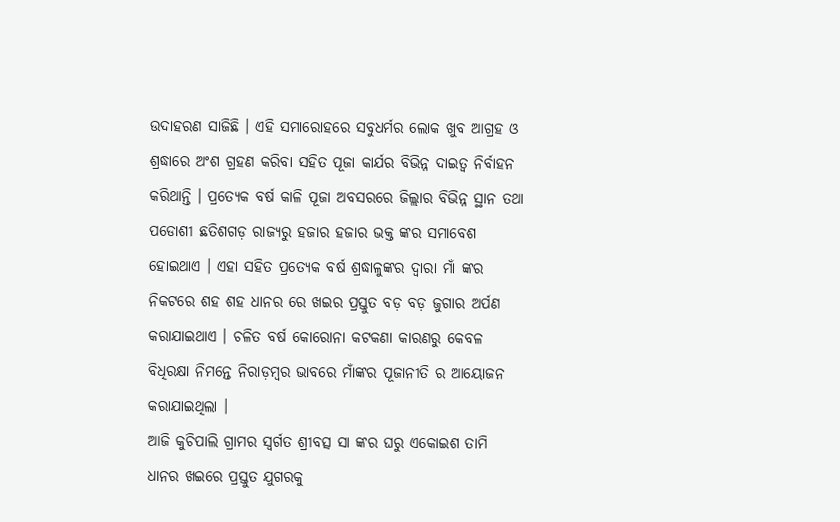ଉଦାହରଣ ସାଜିଛି । ଏହି ସମାରୋହରେ ସବୁଧର୍ମର ଲୋକ ଖୁବ ଆଗ୍ରହ ଓ ଶ୍ରଦ୍ଧାରେ ଅଂଶ ଗ୍ରହଣ କରିବା ସହିତ ପୂଜା କାର୍ଯର ବିଭିନ୍ନ ଦାଇତ୍ୱ ନିର୍ବାହନ କରିଥାନ୍ତି । ପ୍ରତ୍ୟେକ ବର୍ଷ କାଳି ପୂଜା ଅବସରରେ ଜିଲ୍ଲାର ବିଭିନ୍ନ ସ୍ଥାନ ତଥା ପଡୋଶୀ ଛତିଶଗଡ଼ ରାଜ୍ୟରୁ ହଜାର ହଜାର ଭକ୍ତ ଙ୍କର ସମାବେଶ ହୋଇଥାଏ । ଏହା ସହିତ ପ୍ରତ୍ୟେକ ବର୍ଷ ଶ୍ରଦ୍ଧାଳୁଙ୍କର ଦ୍ୱାରା ମାଁ ଙ୍କର ନିକଟରେ ଶହ ଶହ ଧାନର ରେ ଖଇର ପ୍ରସ୍ତୁତ ବଡ଼ ବଡ଼ ଜୁଗାର ଅର୍ପଣ କରାଯାଇଥାଏ । ଚଳିତ ବର୍ଷ କୋରୋନା କଟକଣା କାରଣରୁ କେବଳ ବିଧିରକ୍ଷା ନିମନ୍ତେ ନିରାଡ଼ମ୍ବର ଭାବରେ ମାଁଙ୍କର ପୂଜାନୀତି ର ଆୟୋଜନ କରାଯାଇଥିଲା ।
ଆଜି କୁଚିପାଲି ଗ୍ରାମର ସ୍ବର୍ଗତ ଶ୍ରୀବତ୍ସ ସା ଙ୍କର ଘରୁ ଏକୋଇଶ ତାମି ଧାନର ଖଇରେ ପ୍ରସ୍ତୁତ ଯୁଗରକୁ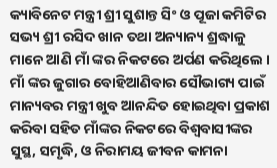କ୍ୟାବିନେଟ ମନ୍ତ୍ରୀ ଶ୍ରୀ ସୁଶାନ୍ତ ସିଂ ଓ ପୂଜା କମିଟିର ସଭ୍ୟ ଶ୍ରୀ ରସିଦ ଖାନ ତଥା ଅନ୍ୟାନ୍ୟ ଶ୍ରଦ୍ଧାଳୁ ମାନେ ଆଣି ମାଁ ଙ୍କର ନିକଟରେ ଅର୍ପଣ କରିଥିଲେ । ମାଁ ଙ୍କର ଜୁଗାର ବୋହିଆଣିବାର ସୌଭାଗ୍ୟ ପାଇଁ ମାନ୍ୟବର ମନ୍ତ୍ରୀ ଖୁବ ଆନନ୍ଦିତ ହୋଇଥିବା ପ୍ରକାଶ କରିବା ସହିତ ମାଁଙ୍କର ନିକଟରେ ବିଶ୍ୱବାସୀଙ୍କର ସୁସ୍ଥ, ସମୃଦ୍ଧି, ଓ ନିରାମୟ ଜୀବନ କାମନା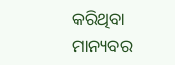କରିଥିବା ମାନ୍ୟବର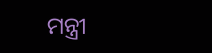ମନ୍ତ୍ରୀ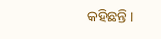କହିଛନ୍ତି ।